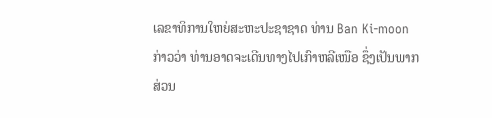ເລຂາທິການໃຫຍ່ສະຫະປະຊາຊາດ ທ່ານ Ban Ki-moon
ກ່າວວ່າ ທ່ານອາດຈະເດີນທາງໄປເກົາຫລີເໜືອ ຊຶ່ງເປັນພາກ
ສ່ວນ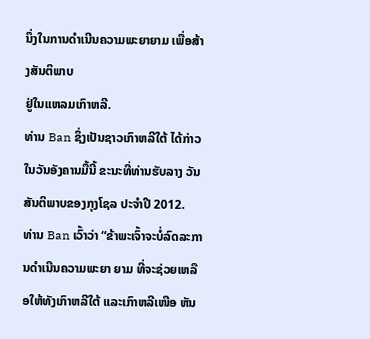ນຶ່ງໃນການດຳເນີນຄວາມພະຍາຍາມ ເພື່ອສ້າງສັນຕິພາບ
ຢູ່ໃນແຫລມເກົາຫລີ.
ທ່ານ Ban ຊຶ່ງເປັນຊາວເກົາຫລີໃຕ້ ໄດ້ກ່າວໃນວັນອັງຄານມື້ນີ້ ຂະນະທີ່ທ່ານຮັບລາງ ວັນສັນຕິພາບຂອງກຸງໂຊລ ປະຈຳປີ 2012.
ທ່ານ Ban ເວົ້າວ່າ “ຂ້າພະເຈົ້າຈະບໍ່ລົດລະການດຳເນີນຄວາມພະຍາ ຍາມ ທີ່ຈະຊ່ວຍເຫລືອໃຫ້ທັງເກົາຫລີໃຕ້ ແລະເກົາຫລີເໜືອ ຫັນ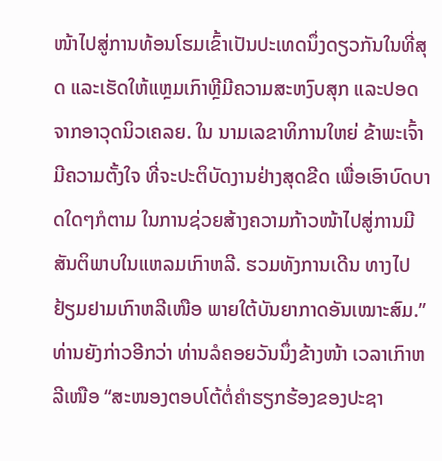ໜ້າໄປສູ່ການທ້ອນໂຮມເຂົ້າເປັນປະເທດນຶ່ງດຽວກັນໃນທີ່ສຸດ ແລະເຮັດໃຫ້ແຫຼມເກົາຫຼີມີຄວາມສະຫງົບສຸກ ແລະປອດຈາກອາວຸດນິວເຄລຍ. ໃນ ນາມເລຂາທິການໃຫຍ່ ຂ້າພະເຈົ້າມີຄວາມຕັ້ງໃຈ ທີ່ຈະປະຕິບັດງານຢ່າງສຸດຂີດ ເພື່ອເອົາບົດບາດໃດໆກໍຕາມ ໃນການຊ່ວຍສ້າງຄວາມກ້າວໜ້າໄປສູ່ການມີສັນຕິພາບໃນແຫລມເກົາຫລີ. ຮວມທັງການເດີນ ທາງໄປຢ້ຽມຢາມເກົາຫລີເໜືອ ພາຍໃຕ້ບັນຍາກາດອັນເໝາະສົມ.”
ທ່ານຍັງກ່າວອີກວ່າ ທ່ານລໍຄອຍວັນນຶ່ງຂ້າງໜ້າ ເວລາເກົາຫລີເໜືອ “ສະໜອງຕອບໂຕ້ຕໍ່ຄໍາຮຽກຮ້ອງຂອງປະຊາ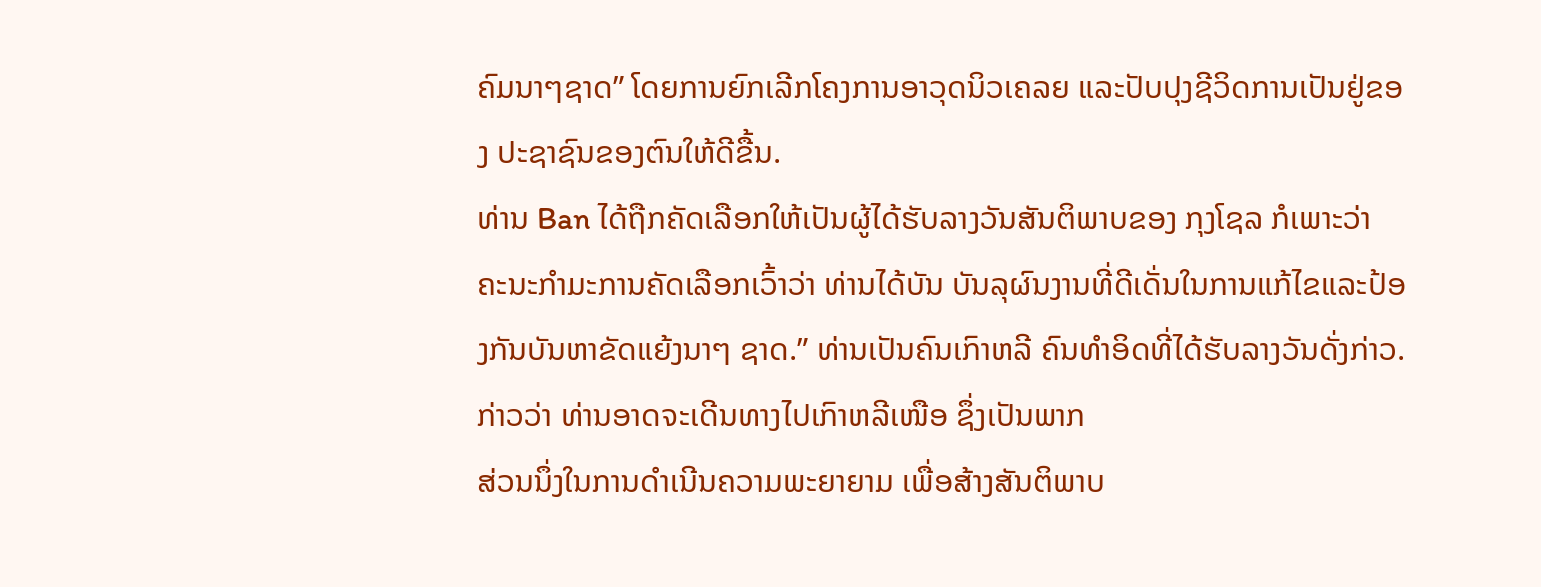ຄົມນາໆຊາດ” ໂດຍການຍົກເລີກໂຄງການອາວຸດນິວເຄລຍ ແລະປັບປຸງຊີວິດການເປັນຢູ່ຂອງ ປະຊາຊົນຂອງຕົນໃຫ້ດີຂື້ນ.
ທ່ານ Ban ໄດ້ຖືກຄັດເລືອກໃຫ້ເປັນຜູ້ໄດ້ຮັບລາງວັນສັນຕິພາບຂອງ ກຸງໂຊລ ກໍເພາະວ່າ ຄະນະກໍາມະການຄັດເລືອກເວົ້າວ່າ ທ່ານໄດ້ບັນ ບັນລຸຜົນງານທີ່ດີເດັ່ນໃນການແກ້ໄຂແລະປ້ອງກັນບັນຫາຂັດແຍ້ງນາໆ ຊາດ.” ທ່ານເປັນຄົນເກົາຫລີ ຄົນທໍາອິດທີ່ໄດ້ຮັບລາງວັນດັ່ງກ່າວ.
ກ່າວວ່າ ທ່ານອາດຈະເດີນທາງໄປເກົາຫລີເໜືອ ຊຶ່ງເປັນພາກ
ສ່ວນນຶ່ງໃນການດຳເນີນຄວາມພະຍາຍາມ ເພື່ອສ້າງສັນຕິພາບ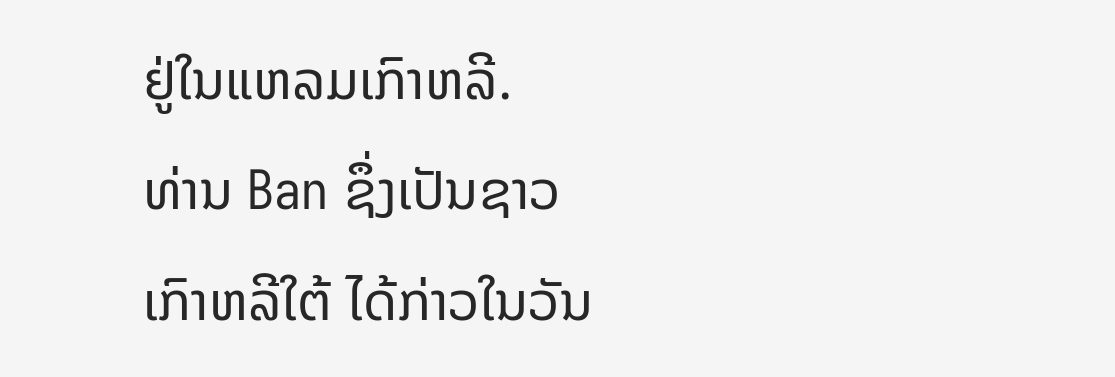ຢູ່ໃນແຫລມເກົາຫລີ.
ທ່ານ Ban ຊຶ່ງເປັນຊາວເກົາຫລີໃຕ້ ໄດ້ກ່າວໃນວັນ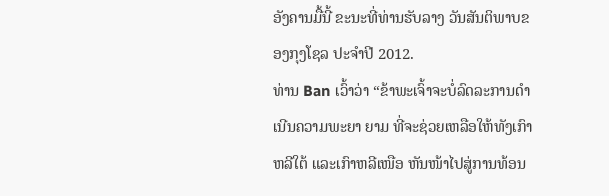ອັງຄານມື້ນີ້ ຂະນະທີ່ທ່ານຮັບລາງ ວັນສັນຕິພາບຂອງກຸງໂຊລ ປະຈຳປີ 2012.
ທ່ານ Ban ເວົ້າວ່າ “ຂ້າພະເຈົ້າຈະບໍ່ລົດລະການດຳເນີນຄວາມພະຍາ ຍາມ ທີ່ຈະຊ່ວຍເຫລືອໃຫ້ທັງເກົາຫລີໃຕ້ ແລະເກົາຫລີເໜືອ ຫັນໜ້າໄປສູ່ການທ້ອນ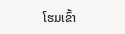ໂຮມເຂົ້າ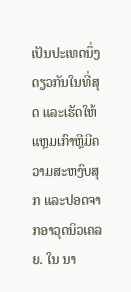ເປັນປະເທດນຶ່ງດຽວກັນໃນທີ່ສຸດ ແລະເຮັດໃຫ້ແຫຼມເກົາຫຼີມີຄວາມສະຫງົບສຸກ ແລະປອດຈາກອາວຸດນິວເຄລຍ. ໃນ ນາ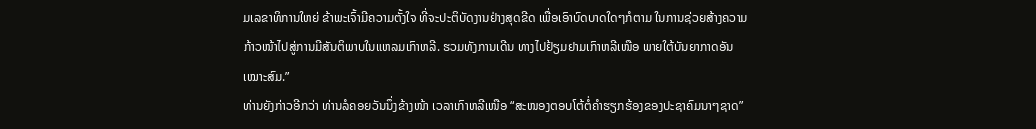ມເລຂາທິການໃຫຍ່ ຂ້າພະເຈົ້າມີຄວາມຕັ້ງໃຈ ທີ່ຈະປະຕິບັດງານຢ່າງສຸດຂີດ ເພື່ອເອົາບົດບາດໃດໆກໍຕາມ ໃນການຊ່ວຍສ້າງຄວາມກ້າວໜ້າໄປສູ່ການມີສັນຕິພາບໃນແຫລມເກົາຫລີ. ຮວມທັງການເດີນ ທາງໄປຢ້ຽມຢາມເກົາຫລີເໜືອ ພາຍໃຕ້ບັນຍາກາດອັນເໝາະສົມ.”
ທ່ານຍັງກ່າວອີກວ່າ ທ່ານລໍຄອຍວັນນຶ່ງຂ້າງໜ້າ ເວລາເກົາຫລີເໜືອ “ສະໜອງຕອບໂຕ້ຕໍ່ຄໍາຮຽກຮ້ອງຂອງປະຊາຄົມນາໆຊາດ”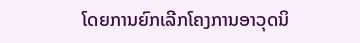ໂດຍການຍົກເລີກໂຄງການອາວຸດນິ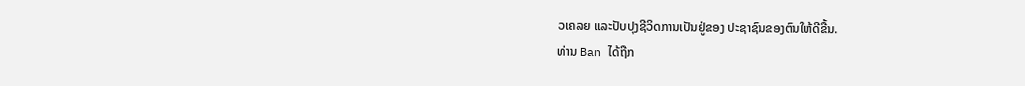ວເຄລຍ ແລະປັບປຸງຊີວິດການເປັນຢູ່ຂອງ ປະຊາຊົນຂອງຕົນໃຫ້ດີຂື້ນ.
ທ່ານ Ban ໄດ້ຖືກ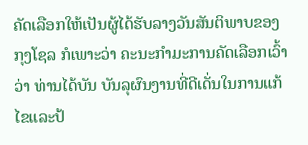ຄັດເລືອກໃຫ້ເປັນຜູ້ໄດ້ຮັບລາງວັນສັນຕິພາບຂອງ ກຸງໂຊລ ກໍເພາະວ່າ ຄະນະກໍາມະການຄັດເລືອກເວົ້າວ່າ ທ່ານໄດ້ບັນ ບັນລຸຜົນງານທີ່ດີເດັ່ນໃນການແກ້ໄຂແລະປ້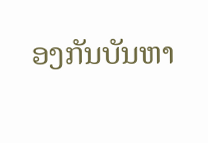ອງກັນບັນຫາ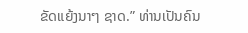ຂັດແຍ້ງນາໆ ຊາດ.” ທ່ານເປັນຄົນ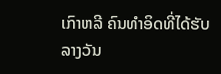ເກົາຫລີ ຄົນທໍາອິດທີ່ໄດ້ຮັບລາງວັນ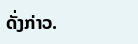ດັ່ງກ່າວ.